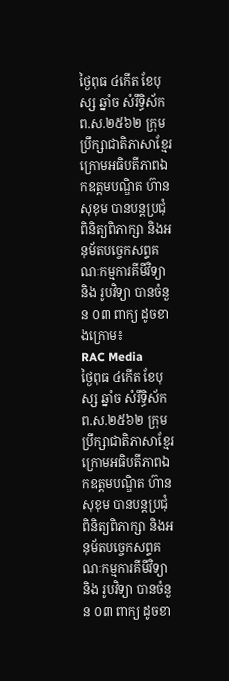ថ្ងៃពុធ ៤កើត ខែបុស្ស ឆ្នាំច សំរឹទ្ធិស័ក ព.ស.២៥៦២ ក្រុមប្រឹក្សាជាតិភាសាខ្មែរ ក្រោមអធិបតីភាពឯកឧត្តមបណ្ឌិត ហ៊ាន សុខុម បានបន្តប្រជុំ ពិនិត្យពិភាក្សា និងអនុម័តបច្ចេកសព្ទគណៈកម្មការគីមីវិទ្យា និង រូបវិទ្យា បានចំនួន ០៣ ពាក្យ ដូចខាងក្រោម៖
RAC Media
ថ្ងៃពុធ ៤កើត ខែបុស្ស ឆ្នាំច សំរឹទ្ធិស័ក ព.ស.២៥៦២ ក្រុមប្រឹក្សាជាតិភាសាខ្មែរ ក្រោមអធិបតីភាពឯកឧត្តមបណ្ឌិត ហ៊ាន សុខុម បានបន្តប្រជុំ ពិនិត្យពិភាក្សា និងអនុម័តបច្ចេកសព្ទគណៈកម្មការគីមីវិទ្យា និង រូបវិទ្យា បានចំនួន ០៣ ពាក្យ ដូចខា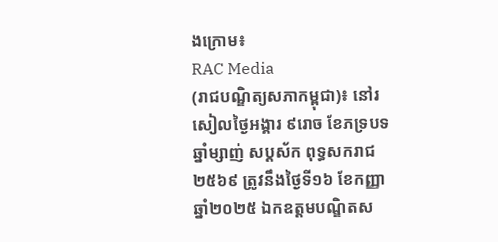ងក្រោម៖
RAC Media
(រាជបណ្ឌិត្យសភាកម្ពុជា)៖ នៅរសៀលថ្ងៃអង្គារ ៩រោច ខែភទ្របទ ឆ្នាំម្សាញ់ សប្ដស័ក ពុទ្ធសករាជ ២៥៦៩ ត្រូវនឹងថ្ងៃទី១៦ ខែកញ្ញា ឆ្នាំ២០២៥ ឯកឧត្ដមបណ្ឌិតស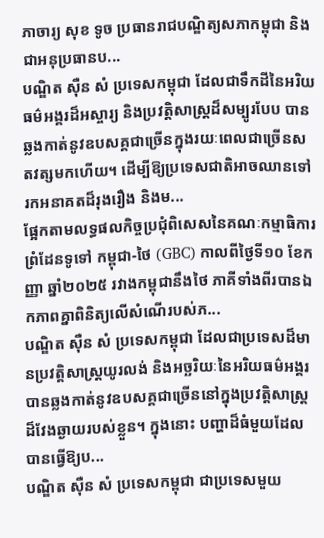ភាចារ្យ សុខ ទូច ប្រធានរាជបណ្ឌិត្យសភាកម្ពុជា និងជាអនុប្រធានប...
បណ្ឌិត ស៊ឺន សំ ប្រទេសកម្ពុជា ដែលជាទឹកដីនៃអរិយធម៌អង្គរដ៏អស្ចារ្យ និងប្រវត្តិសាស្ត្រដ៏សម្បូរបែប បានឆ្លងកាត់នូវឧបសគ្គជាច្រើនក្នុងរយៈពេលជាច្រើនសតវត្សមកហើយ។ ដើម្បីឱ្យប្រទេសជាតិអាចឈានទៅរកអនាគតដ៏រុងរឿង និងម...
ផ្អែកតាមលទ្ធផលកិច្ចប្រជុំពិសេសនៃគណៈកម្មាធិការព្រំដែនទូទៅ កម្ពុជា-ថៃ (GBC) កាលពីថ្ងៃទី១០ ខែកញ្ញា ឆ្នាំ២០២៥ រវាងកម្ពុជានឹងថៃ ភាគីទាំងពីរបានឯកភាពគ្នាពិនិត្យលើសំណើរបស់ភ...
បណ្ឌិត ស៊ឺន សំ ប្រទេសកម្ពុជា ដែលជាប្រទេសដ៏មានប្រវត្តិសាស្ត្រយូរលង់ និងអច្ឆរិយៈនៃអរិយធម៌អង្គរ បានឆ្លងកាត់នូវឧបសគ្គជាច្រើននៅក្នុងប្រវត្តិសាស្ត្រដ៏វែងឆ្ងាយរបស់ខ្លួន។ ក្នុងនោះ បញ្ហាដ៏ធំមួយដែលបានធ្វើឱ្យប...
បណ្ឌិត ស៊ឺន សំ ប្រទេសកម្ពុជា ជាប្រទេសមួយ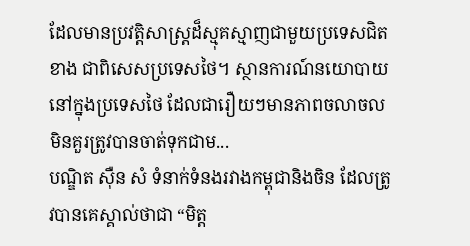ដែលមានប្រវត្តិសាស្ត្រដ៏ស្មុគស្មាញជាមួយប្រទេសជិតខាង ជាពិសេសប្រទេសថៃ។ ស្ថានការណ៍នយោបាយនៅក្នុងប្រទេសថៃ ដែលជារឿយៗមានភាពចលាចល មិនគួរត្រូវបានចាត់ទុកជាម...
បណ្ឌិត ស៊ឺន សំ ទំនាក់ទំនងរវាងកម្ពុជានិងចិន ដែលត្រូវបានគេស្គាល់ថាជា “មិត្ត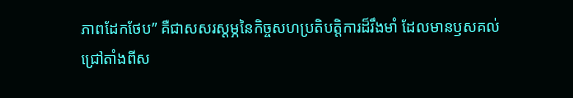ភាពដែកថែប” គឺជាសសរស្តម្ភនៃកិច្ចសហប្រតិបត្តិការដ៏រឹងមាំ ដែលមានឫសគល់ជ្រៅតាំងពីស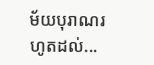ម័យបុរាណរហូតដល់...